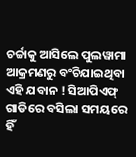ଚର୍ଚ୍ଚାକୁ ଆସିଲେ ପୁଲୱାମା ଆକ୍ରମଣରୁ ବଂଚିଯାଇଥିବା ଏହି ଯବାନ ! ସିଆପିଏଫ୍ ଗାଡିରେ ବସିଲା ସମୟରେ ହିଁ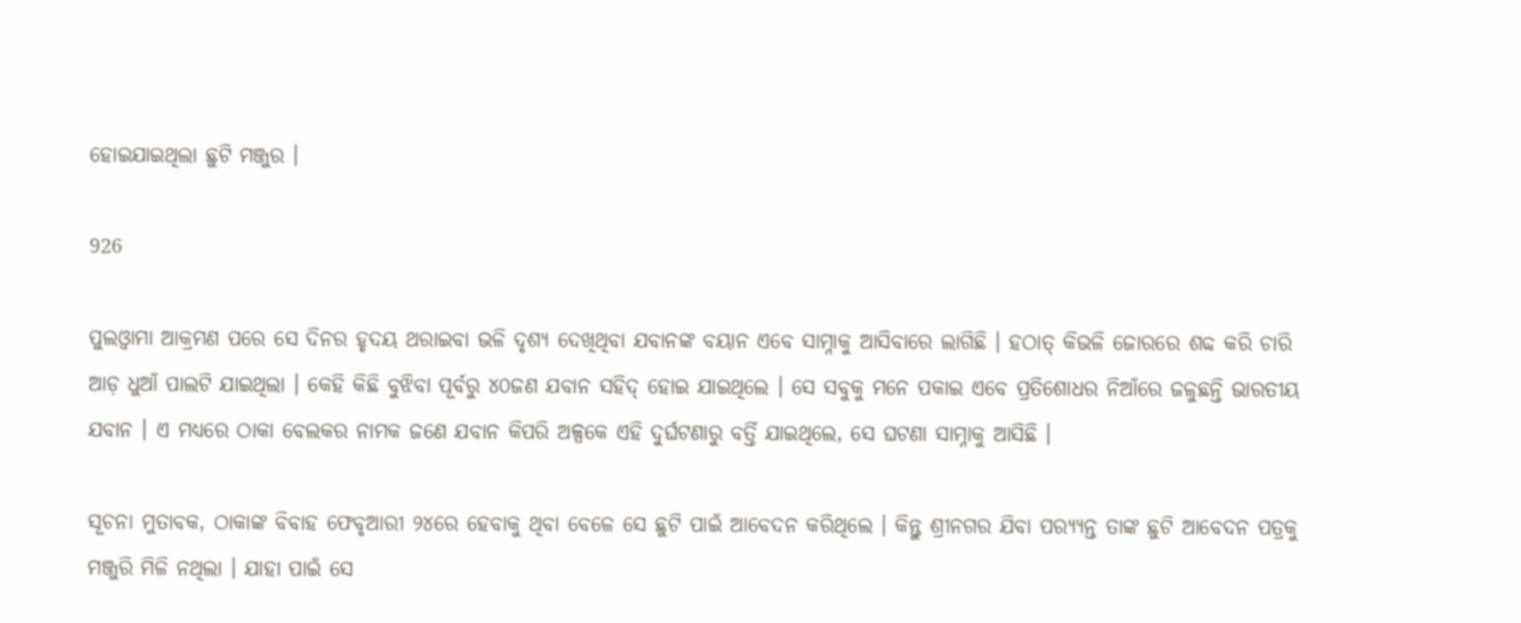ହୋଇଯାଇଥିଲା ଛୁଟି ମଞ୍ଜୁର ।

926

ପୁଲଓ୍ଵାମା ଆକ୍ରମଣ ପରେ ସେ ଦିନର ହୃଦୟ ଥରାଇବା ଭଳି ଦୃଶ୍ୟ ଦେଖିଥିବା ଯବାନଙ୍କ ବୟାନ ଏବେ ସାମ୍ନାକୁ ଆସିବାରେ ଲାଗିଛି । ହଠାତ୍ କିଭଳି ଜୋରରେ ଶବ୍ଦ କରି ଚାରି ଆଡ଼ ଧୁଆଁ ପାଲଟି ଯାଇଥିଲା । କେହି କିଛି ବୁଝିବା ପୂର୍ବରୁ ୪୦ଜଣ ଯବାନ ସହିଦ୍ ହୋଇ ଯାଇଥିଲେ । ସେ ସବୁକୁ ମନେ ପକାଇ ଏବେ ପ୍ରତିଶୋଧର ନିଆଁରେ ଜଳୁଛନ୍ତି ଭାରତୀୟ ଯବାନ । ଏ ମଧ୍ୟରେ ଠାକା ବେଲକର ନାମକ ଜଣେ ଯବାନ କିପରି ଅଳ୍ପକେ ଏହି ଦୁର୍ଘଟଣାରୁ ବର୍ତ୍ତି ଯାଇଥିଲେ, ସେ ଘଟଣା ସାମ୍ନାକୁ ଆସିଛି ।

ସୂଚନା ମୁତାବକ, ଠାକାଙ୍କ ବିବାହ ଫେବୃଆରୀ ୨୪ରେ ହେବାକୁ ଥିବା ବେଳେ ସେ ଛୁଟି ପାଇଁ ଆବେଦନ କରିଥିଲେ । କିନ୍ତୁ ଶ୍ରୀନଗର ଯିବା ପର‌୍ୟ୍ୟନ୍ତ ତାଙ୍କ ଛୁଟି ଆବେଦନ ପତ୍ରକୁ ମଞ୍ଜୁରି ମିଳି ନଥିଲା । ଯାହା ପାଇଁ ସେ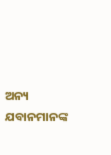ଅନ୍ୟ ଯବାନମାନଙ୍କ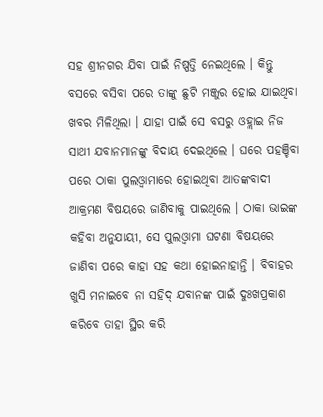ସହ ଶ୍ରୀନଗର ଯିବା ପାଇଁ ନିଷ୍ପତ୍ତି ନେଇଥିଲେ । କିନ୍ତୁ ବସରେ ବସିବା ପରେ ତାଙ୍କୁ ଛୁଟି ମଞ୍ଜୁର ହୋଇ ଯାଇଥିବା ଖବର ମିଳିଥିଲା । ଯାହା ପାଇଁ ସେ ବସରୁ ଓହ୍ଲାଇ ନିଜ ସାଥୀ ଯବାନମାନଙ୍କୁ ବିଦାୟ ଦେଇଥିଲେ । ଘରେ ପହଞ୍ଚିବା ପରେ ଠାକା ପୁଲଓ୍ଵାମାରେ ହୋଇଥିବା ଆତଙ୍କବାଦୀ ଆକ୍ରମଣ ବିଷୟରେ ଜାଣିବାକୁ ପାଇଥିଲେ । ଠାକା ଭାଇଙ୍କ କହିବା ଅନୁଯାୟୀ, ସେ ପୁଲଓ୍ଵାମା ଘଟଣା ବିଷୟରେ ଜାଣିବା ପରେ କାହା ସହ କଥା ହୋଇନାହାନ୍ତି । ବିବାହର ଖୁସି ମନାଇବେ ନା ସହିଦ୍ ଯବାନଙ୍କ ପାଇଁ ଦୁଃଖପ୍ରକାଶ କରିବେ ତାହା ସ୍ଥିର କରି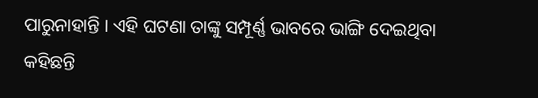ପାରୁନାହାନ୍ତି । ଏହି ଘଟଣା ତାଙ୍କୁ ସମ୍ପୂର୍ଣ୍ଣ ଭାବରେ ଭାଙ୍ଗି ଦେଇଥିବା କହିଛନ୍ତି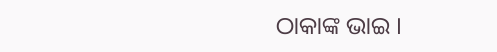ଠାକାଙ୍କ ଭାଇ ।